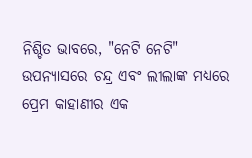ନିଶ୍ଚିତ ଭାବରେ, "ନେଟି ନେଟି" ଉପନ୍ୟାସରେ ଚନ୍ଦ୍ର ଏବଂ ଲୀଲାଙ୍କ ମଧ୍ୟରେ ପ୍ରେମ କାହାଣୀର ଏକ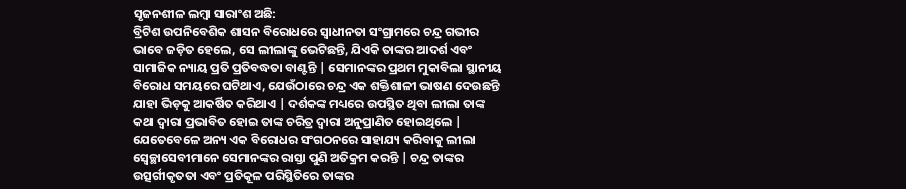ସୃଜନଶୀଳ ଲମ୍ବା ସାରାଂଶ ଅଛି:
ବ୍ରିଟିଶ ଉପନିବେଶିକ ଶାସନ ବିରୋଧରେ ସ୍ୱାଧୀନତା ସଂଗ୍ରାମରେ ଚନ୍ଦ୍ର ଗଭୀର ଭାବେ ଜଡ଼ିତ ହେଲେ, ସେ ଲୀଲାଙ୍କୁ ଭେଟିଛନ୍ତି, ଯିଏକି ତାଙ୍କର ଆଦର୍ଶ ଏବଂ ସାମାଜିକ ନ୍ୟାୟ ପ୍ରତି ପ୍ରତିବଦ୍ଧତା ବାଣ୍ଟନ୍ତି | ସେମାନଙ୍କର ପ୍ରଥମ ମୁକାବିଲା ସ୍ଥାନୀୟ ବିରୋଧ ସମୟରେ ଘଟିଥାଏ, ଯେଉଁଠାରେ ଚନ୍ଦ୍ର ଏକ ଶକ୍ତିଶାଳୀ ଭାଷଣ ଦେଉଛନ୍ତି ଯାହା ଭିଡ଼କୁ ଆକର୍ଷିତ କରିଥାଏ | ଦର୍ଶକଙ୍କ ମଧ୍ୟରେ ଉପସ୍ଥିତ ଥିବା ଲୀଲା ତାଙ୍କ କଥା ଦ୍ୱାରା ପ୍ରଭାବିତ ହୋଇ ତାଙ୍କ ଚରିତ୍ର ଦ୍ୱାରା ଅନୁପ୍ରାଣିତ ହୋଇଥିଲେ |
ଯେତେବେଳେ ଅନ୍ୟ ଏକ ବିରୋଧର ସଂଗଠନରେ ସାହାଯ୍ୟ କରିବାକୁ ଲୀଲା ସ୍ୱେଚ୍ଛାସେବୀମାନେ ସେମାନଙ୍କର ରାସ୍ତା ପୁଣି ଅତିକ୍ରମ କରନ୍ତି | ଚନ୍ଦ୍ର ତାଙ୍କର ଉତ୍ସର୍ଗୀକୃତତା ଏବଂ ପ୍ରତିକୂଳ ପରିସ୍ଥିତିରେ ତାଙ୍କର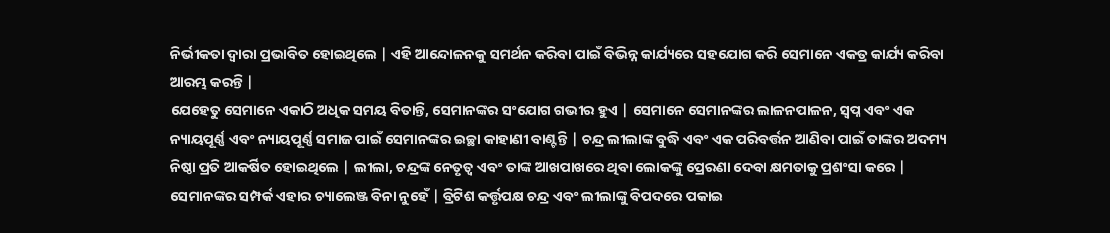ନିର୍ଭୀକତା ଦ୍ୱାରା ପ୍ରଭାବିତ ହୋଇଥିଲେ | ଏହି ଆନ୍ଦୋଳନକୁ ସମର୍ଥନ କରିବା ପାଇଁ ବିଭିନ୍ନ କାର୍ଯ୍ୟରେ ସହଯୋଗ କରି ସେମାନେ ଏକତ୍ର କାର୍ଯ୍ୟ କରିବା ଆରମ୍ଭ କରନ୍ତି |
ଯେହେତୁ ସେମାନେ ଏକାଠି ଅଧିକ ସମୟ ବିତାନ୍ତି, ସେମାନଙ୍କର ସଂଯୋଗ ଗଭୀର ହୁଏ | ସେମାନେ ସେମାନଙ୍କର ଲାଳନପାଳନ, ସ୍ୱପ୍ନ ଏବଂ ଏକ ନ୍ୟାୟପୂର୍ଣ୍ଣ ଏବଂ ନ୍ୟାୟପୂର୍ଣ୍ଣ ସମାଜ ପାଇଁ ସେମାନଙ୍କର ଇଚ୍ଛା କାହାଣୀ ବାଣ୍ଟନ୍ତି | ଚନ୍ଦ୍ର ଲୀଲାଙ୍କ ବୁଦ୍ଧି ଏବଂ ଏକ ପରିବର୍ତ୍ତନ ଆଣିବା ପାଇଁ ତାଙ୍କର ଅଦମ୍ୟ ନିଷ୍ଠା ପ୍ରତି ଆକର୍ଷିତ ହୋଇଥିଲେ | ଲୀଲା, ଚନ୍ଦ୍ରଙ୍କ ନେତୃତ୍ୱ ଏବଂ ତାଙ୍କ ଆଖପାଖରେ ଥିବା ଲୋକଙ୍କୁ ପ୍ରେରଣା ଦେବା କ୍ଷମତାକୁ ପ୍ରଶଂସା କରେ |
ସେମାନଙ୍କର ସମ୍ପର୍କ ଏହାର ଚ୍ୟାଲେଞ୍ଜ ବିନା ନୁହେଁ | ବ୍ରିଟିଶ କର୍ତ୍ତୃପକ୍ଷ ଚନ୍ଦ୍ର ଏବଂ ଲୀଲାଙ୍କୁ ବିପଦରେ ପକାଇ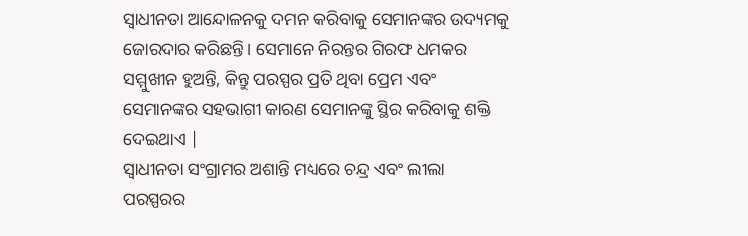ସ୍ୱାଧୀନତା ଆନ୍ଦୋଳନକୁ ଦମନ କରିବାକୁ ସେମାନଙ୍କର ଉଦ୍ୟମକୁ ଜୋରଦାର କରିଛନ୍ତି। ସେମାନେ ନିରନ୍ତର ଗିରଫ ଧମକର ସମ୍ମୁଖୀନ ହୁଅନ୍ତି, କିନ୍ତୁ ପରସ୍ପର ପ୍ରତି ଥିବା ପ୍ରେମ ଏବଂ ସେମାନଙ୍କର ସହଭାଗୀ କାରଣ ସେମାନଙ୍କୁ ସ୍ଥିର କରିବାକୁ ଶକ୍ତି ଦେଇଥାଏ |
ସ୍ୱାଧୀନତା ସଂଗ୍ରାମର ଅଶାନ୍ତି ମଧ୍ୟରେ ଚନ୍ଦ୍ର ଏବଂ ଲୀଲା ପରସ୍ପରର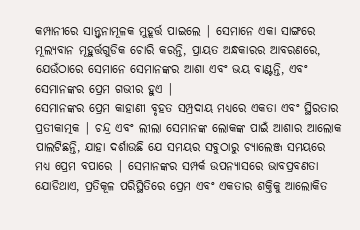କମ୍ପାନୀରେ ସାନ୍ତ୍ୱନାମୂଳକ ମୁହୂର୍ତ୍ତ ପାଇଲେ | ସେମାନେ ଏକା ସାଙ୍ଗରେ ମୂଲ୍ୟବାନ ମୂହୁର୍ତ୍ତଗୁଡିକ ଚୋରି କରନ୍ତି, ପ୍ରାୟତ ଅନ୍ଧକାରର ଆବରଣରେ, ଯେଉଁଠାରେ ସେମାନେ ସେମାନଙ୍କର ଆଶା ଏବଂ ଭୟ ବାଣ୍ଟନ୍ତି, ଏବଂ ସେମାନଙ୍କର ପ୍ରେମ ଗଭୀର ହୁଏ |
ସେମାନଙ୍କର ପ୍ରେମ କାହାଣୀ ବୃହତ ସମ୍ପ୍ରଦାୟ ମଧ୍ୟରେ ଏକତା ଏବଂ ସ୍ଥିରତାର ପ୍ରତୀକାତ୍ମକ | ଚନ୍ଦ୍ର ଏବଂ ଲୀଲା ସେମାନଙ୍କ ଲୋକଙ୍କ ପାଇଁ ଆଶାର ଆଲୋକ ପାଲଟିଛନ୍ତି, ଯାହା ଦର୍ଶାଉଛି ଯେ ସମୟର ସବୁଠାରୁ ଚ୍ୟାଲେଞ୍ଜ ସମୟରେ ମଧ୍ୟ ପ୍ରେମ ବପାରେ | ସେମାନଙ୍କର ସମ୍ପର୍କ ଉପନ୍ୟାସରେ ଭାବପ୍ରବଣତା ଯୋଡିଥାଏ, ପ୍ରତିକୂଳ ପରିସ୍ଥିତିରେ ପ୍ରେମ ଏବଂ ଏକତାର ଶକ୍ତିକୁ ଆଲୋକିତ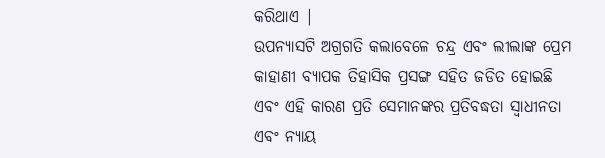କରିଥାଏ |
ଉପନ୍ୟାସଟି ଅଗ୍ରଗତି କଲାବେଳେ ଚନ୍ଦ୍ର ଏବଂ ଲୀଲାଙ୍କ ପ୍ରେମ କାହାଣୀ ବ୍ୟାପକ ତିହାସିକ ପ୍ରସଙ୍ଗ ସହିତ ଜଡିତ ହୋଇଛି ଏବଂ ଏହି କାରଣ ପ୍ରତି ସେମାନଙ୍କର ପ୍ରତିବଦ୍ଧତା ସ୍ୱାଧୀନତା ଏବଂ ନ୍ୟାୟ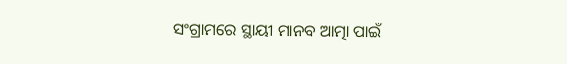ସଂଗ୍ରାମରେ ସ୍ଥାୟୀ ମାନବ ଆତ୍ମା ପାଇଁ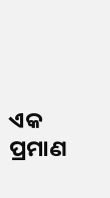ଏକ ପ୍ରମାଣ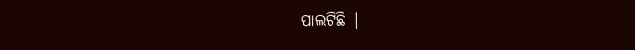ପାଲଟିଛି |